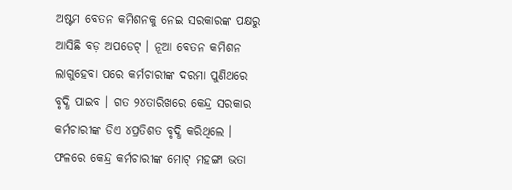ଅଷ୍ଟମ ବେତନ କମିଶନକୁ ନେଇ ସରକାରଙ୍କ ପକ୍ଷରୁ ଆସିଛି ବଡ଼ ଅପଡେଟ୍ । ନୂଆ ବେତନ କମିଶନ ଲାଗୁହେବା ପରେ କର୍ମଚାରୀଙ୍କ ଦରମା ପୁଣିଥରେ ବୃଦ୍ଧି ପାଇବ । ଗତ ୨୪ତାରିଖରେ କେନ୍ଦ୍ର ସରକାର କର୍ମଚାରୀଙ୍କ ଡିଏ ୪ପ୍ରତିଶତ ବୃଦ୍ଧି କରିଥିଲେ । ଫଳରେ କେନ୍ଦ୍ର କର୍ମଚାରୀଙ୍କ ମୋଟ୍ ମହଙ୍ଗା ଭତା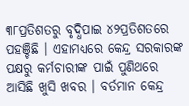୩୮ପ୍ରତିଶତରୁ ବୃଦ୍ଧିପାଇ ୪୨ପ୍ରତିଶତରେ ପହଞ୍ଚିଛି । ଏହାମଧ୍ୟରେ କେନ୍ଦ୍ର ସରକାରଙ୍କ ପକ୍ଷରୁ କର୍ମଚାରୀଙ୍କ ପାଇଁ ପୁଣିଥରେ ଆସିଛି ଖୁସି ଖବର । ବର୍ତମାନ କେନ୍ଦ୍ର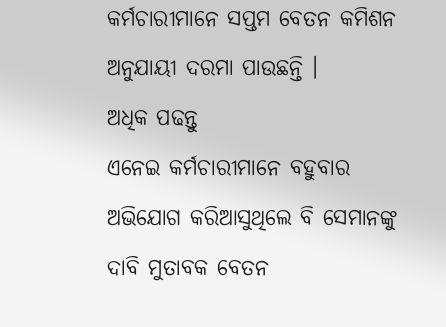କର୍ମଚାରୀମାନେ ସପ୍ତମ ବେତନ କମିଶନ ଅନୁଯାୟୀ ଦରମା ପାଉଛନ୍ତି ।
ଅଧିକ ପଢନ୍ତୁ
ଏନେଇ କର୍ମଚାରୀମାନେ ବହୁବାର ଅଭିଯୋଗ କରିଆସୁଥିଲେ ବି ସେମାନଙ୍କୁ ଦାବି ମୁତାବକ ବେତନ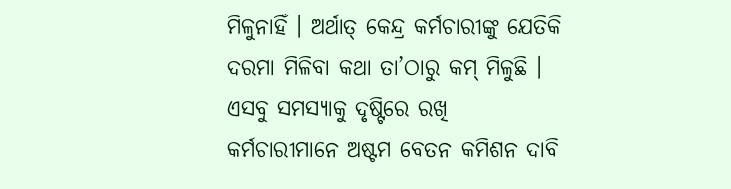ମିଳୁନାହିଁ । ଅର୍ଥାତ୍ କେନ୍ଦ୍ର କର୍ମଚାରୀଙ୍କୁ ଯେତିକି ଦରମା ମିଳିବା କଥା ତା’ଠାରୁ କମ୍ ମିଳୁଛି । ଏସବୁ ସମସ୍ୟାକୁ ଦୃଷ୍ଟିରେ ରଖି କର୍ମଚାରୀମାନେ ଅଷ୍ଟମ ବେତନ କମିଶନ ଦାବି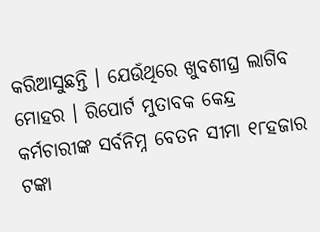କରିଆସୁଛନ୍ତି । ଯେଉଁଥିରେ ଖୁବଶୀଘ୍ର ଲାଗିବ ମୋହର । ରିପୋର୍ଟ ମୁତାବକ କେନ୍ଦ୍ର କର୍ମଚାରୀଙ୍କ ସର୍ବନିମ୍ନ ବେତନ ସୀମା ୧୮ହଜାର ଟଙ୍କା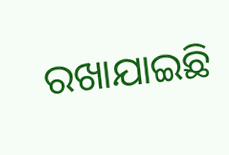ରଖାଯାଇଛି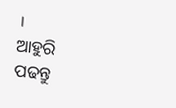।
ଆହୁରି ପଢନ୍ତୁ